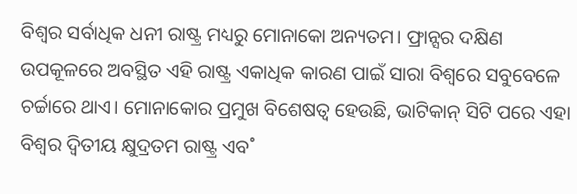ବିଶ୍ୱର ସର୍ବାଧିକ ଧନୀ ରାଷ୍ଟ୍ର ମଧ୍ୟରୁ ମୋନାକୋ ଅନ୍ୟତମ। ଫ୍ରାନ୍ସର ଦକ୍ଷିଣ ଉପକୂଳରେ ଅବସ୍ଥିତ ଏହି ରାଷ୍ଟ୍ର ଏକାଧିକ କାରଣ ପାଇଁ ସାରା ବିଶ୍ୱରେ ସବୁବେଳେ ଚର୍ଚ୍ଚାରେ ଥାଏ। ମୋନାକୋର ପ୍ରମୁଖ ବିଶେଷତ୍ବ ହେଉଛି, ଭାଟିକାନ୍ ସିଟି ପରେ ଏହା ବିଶ୍ୱର ଦ୍ୱିତୀୟ କ୍ଷୁଦ୍ରତମ ରାଷ୍ଟ୍ର ଏବ˚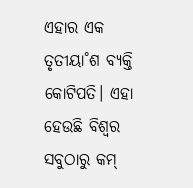ଏହାର ଏକ ତୃତୀୟା˚ଶ ବ୍ୟକ୍ତି କୋଟିପତି। ଏହା ହେଉଛି ବିଶ୍ୱର ସବୁଠାରୁ କମ୍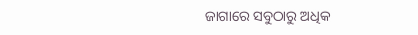ଜାଗାରେ ସବୁଠାରୁ ଅଧିକ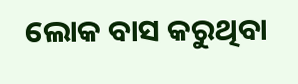ଲୋକ ବାସ କରୁଥିବା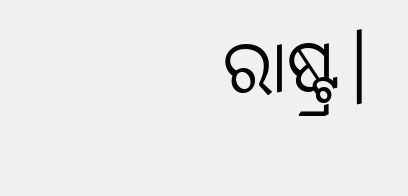ରାଷ୍ଟ୍ର।